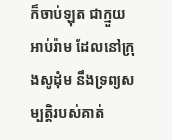ក៏ចាប់ឡុត ជាក្មួយអាប់រ៉ាម ដែលនៅក្រុងសូដុំម នឹងទ្រព្យសម្បត្តិរបស់គាត់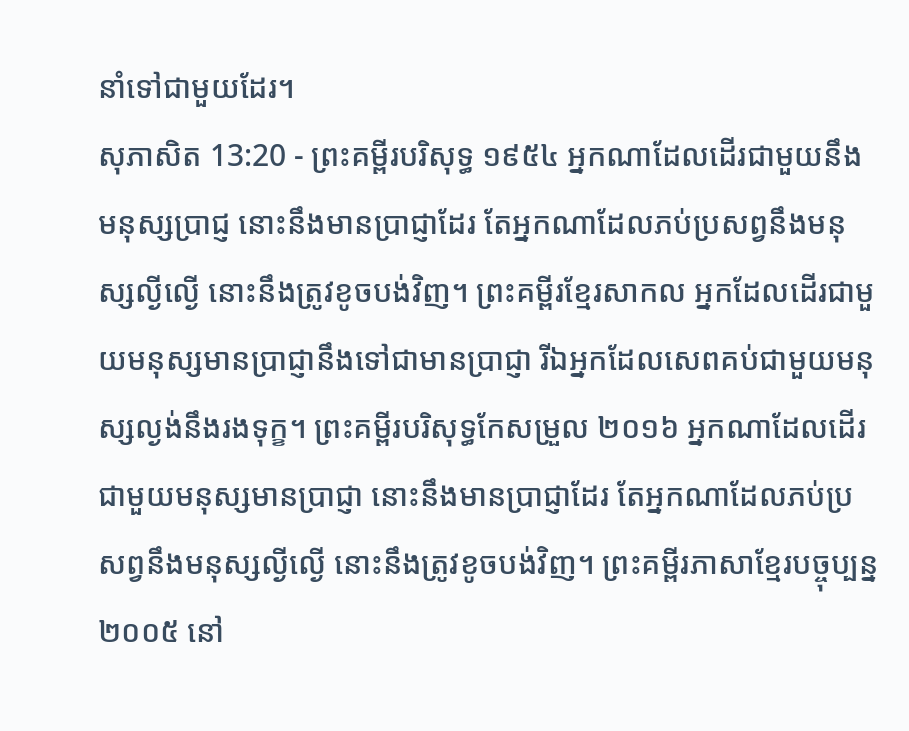នាំទៅជាមួយដែរ។
សុភាសិត 13:20 - ព្រះគម្ពីរបរិសុទ្ធ ១៩៥៤ អ្នកណាដែលដើរជាមួយនឹងមនុស្សប្រាជ្ញ នោះនឹងមានប្រាជ្ញាដែរ តែអ្នកណាដែលភប់ប្រសព្វនឹងមនុស្សល្ងីល្ងើ នោះនឹងត្រូវខូចបង់វិញ។ ព្រះគម្ពីរខ្មែរសាកល អ្នកដែលដើរជាមួយមនុស្សមានប្រាជ្ញានឹងទៅជាមានប្រាជ្ញា រីឯអ្នកដែលសេពគប់ជាមួយមនុស្សល្ងង់នឹងរងទុក្ខ។ ព្រះគម្ពីរបរិសុទ្ធកែសម្រួល ២០១៦ អ្នកណាដែលដើរជាមួយមនុស្សមានប្រាជ្ញា នោះនឹងមានប្រាជ្ញាដែរ តែអ្នកណាដែលភប់ប្រសព្វនឹងមនុស្សល្ងីល្ងើ នោះនឹងត្រូវខូចបង់វិញ។ ព្រះគម្ពីរភាសាខ្មែរបច្ចុប្បន្ន ២០០៥ នៅ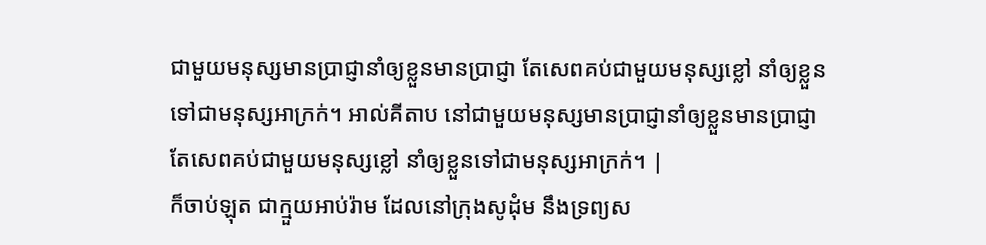ជាមួយមនុស្សមានប្រាជ្ញានាំឲ្យខ្លួនមានប្រាជ្ញា តែសេពគប់ជាមួយមនុស្សខ្លៅ នាំឲ្យខ្លួនទៅជាមនុស្សអាក្រក់។ អាល់គីតាប នៅជាមួយមនុស្សមានប្រាជ្ញានាំឲ្យខ្លួនមានប្រាជ្ញា តែសេពគប់ជាមួយមនុស្សខ្លៅ នាំឲ្យខ្លួនទៅជាមនុស្សអាក្រក់។ |
ក៏ចាប់ឡុត ជាក្មួយអាប់រ៉ាម ដែលនៅក្រុងសូដុំម នឹងទ្រព្យស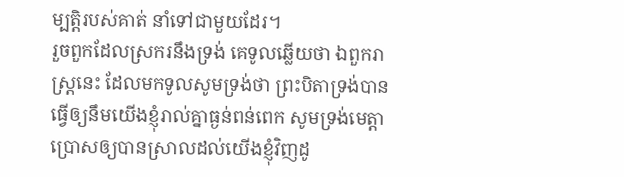ម្បត្តិរបស់គាត់ នាំទៅជាមួយដែរ។
រួចពួកដែលស្រករនឹងទ្រង់ គេទូលឆ្លើយថា ឯពួករាស្ត្រនេះ ដែលមកទូលសូមទ្រង់ថា ព្រះបិតាទ្រង់បានធ្វើឲ្យនឹមយើងខ្ញុំរាល់គ្នាធ្ងន់ពន់ពេក សូមទ្រង់មេត្តាប្រោសឲ្យបានស្រាលដល់យើងខ្ញុំវិញដូ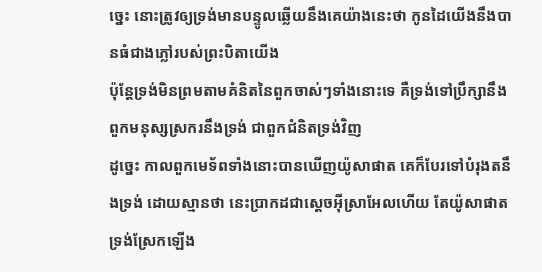ច្នេះ នោះត្រូវឲ្យទ្រង់មានបន្ទូលឆ្លើយនឹងគេយ៉ាងនេះថា កូនដៃយើងនឹងបានធំជាងភ្លៅរបស់ព្រះបិតាយើង
ប៉ុន្តែទ្រង់មិនព្រមតាមគំនិតនៃពួកចាស់ៗទាំងនោះទេ គឺទ្រង់ទៅប្រឹក្សានឹងពួកមនុស្សស្រករនឹងទ្រង់ ជាពួកជំនិតទ្រង់វិញ
ដូច្នេះ កាលពួកមេទ័ពទាំងនោះបានឃើញយ៉ូសាផាត គេក៏បែរទៅបំរុងតនឹងទ្រង់ ដោយស្មានថា នេះប្រាកដជាស្តេចអ៊ីស្រាអែលហើយ តែយ៉ូសាផាតទ្រង់ស្រែកឡើង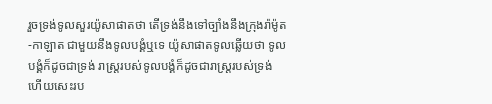រួចទ្រង់ទូលសួរយ៉ូសាផាតថា តើទ្រង់នឹងទៅច្បាំងនឹងក្រុងរ៉ាម៉ូត-កាឡាត ជាមួយនឹងទូលបង្គំឬទេ យ៉ូសាផាតទូលឆ្លើយថា ទូលបង្គំក៏ដូចជាទ្រង់ រាស្ត្ររបស់ទូលបង្គំក៏ដូចជារាស្ត្ររបស់ទ្រង់ ហើយសេះរប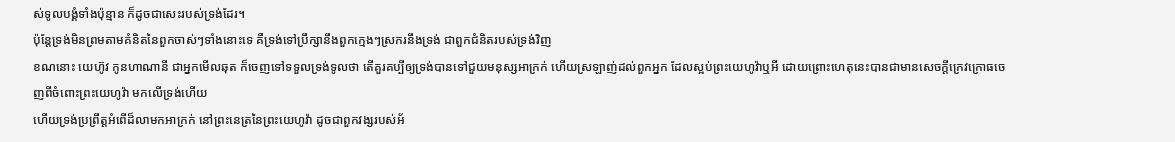ស់ទូលបង្គំទាំងប៉ុន្មាន ក៏ដូចជាសេះរបស់ទ្រង់ដែរ។
ប៉ុន្តែទ្រង់មិនព្រមតាមគំនិតនៃពួកចាស់ៗទាំងនោះទេ គឺទ្រង់ទៅប្រឹក្សានឹងពួកក្មេងៗស្រករនឹងទ្រង់ ជាពួកជំនិតរបស់ទ្រង់វិញ
ខណនោះ យេហ៊ូវ កូនហាណានី ជាអ្នកមើលឆុត ក៏ចេញទៅទទួលទ្រង់ទូលថា តើគួរគប្បីឲ្យទ្រង់បានទៅជួយមនុស្សអាក្រក់ ហើយស្រឡាញ់ដល់ពួកអ្នក ដែលស្អប់ព្រះយេហូវ៉ាឬអី ដោយព្រោះហេតុនេះបានជាមានសេចក្ដីក្រេវក្រោធចេញពីចំពោះព្រះយេហូវ៉ា មកលើទ្រង់ហើយ
ហើយទ្រង់ប្រព្រឹត្តអំពើដ៏លាមកអាក្រក់ នៅព្រះនេត្រនៃព្រះយេហូវ៉ា ដូចជាពួកវង្សរបស់អ័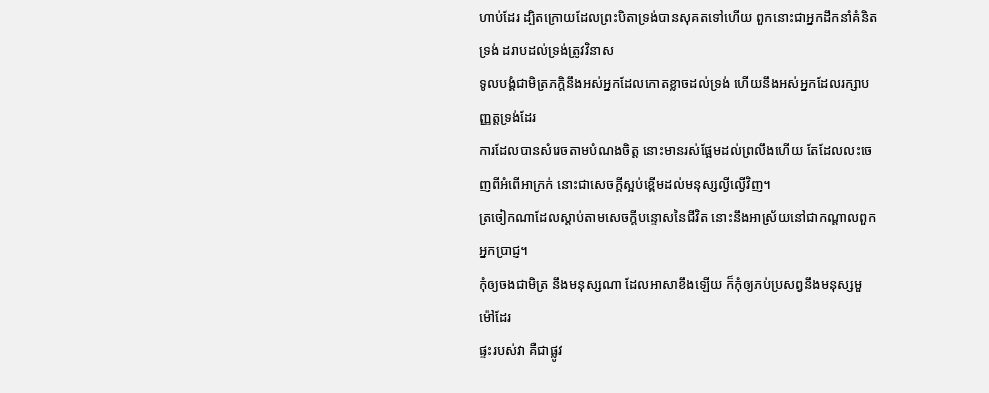ហាប់ដែរ ដ្បិតក្រោយដែលព្រះបិតាទ្រង់បានសុគតទៅហើយ ពួកនោះជាអ្នកដឹកនាំគំនិតទ្រង់ ដរាបដល់ទ្រង់ត្រូវវិនាស
ទូលបង្គំជាមិត្រភក្តិនឹងអស់អ្នកដែលកោតខ្លាចដល់ទ្រង់ ហើយនឹងអស់អ្នកដែលរក្សាបញ្ញត្តទ្រង់ដែរ
ការដែលបានសំរេចតាមបំណងចិត្ត នោះមានរស់ផ្អែមដល់ព្រលឹងហើយ តែដែលលះចេញពីអំពើអាក្រក់ នោះជាសេចក្ដីស្អប់ខ្ពើមដល់មនុស្សល្ងីល្ងើវិញ។
ត្រចៀកណាដែលស្តាប់តាមសេចក្ដីបន្ទោសនៃជីវិត នោះនឹងអាស្រ័យនៅជាកណ្តាលពួកអ្នកប្រាជ្ញ។
កុំឲ្យចងជាមិត្រ នឹងមនុស្សណា ដែលអាសាខឹងឡើយ ក៏កុំឲ្យភប់ប្រសព្វនឹងមនុស្សមួម៉ៅដែរ
ផ្ទះរបស់វា គឺជាផ្លូវ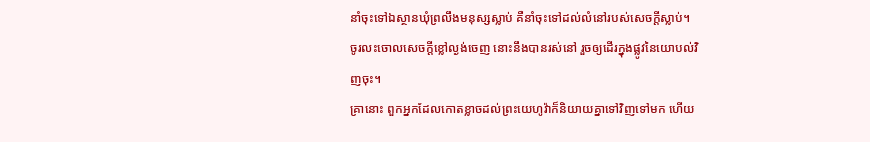នាំចុះទៅឯស្ថានឃុំព្រលឹងមនុស្សស្លាប់ គឺនាំចុះទៅដល់លំនៅរបស់សេចក្ដីស្លាប់។
ចូរលះចោលសេចក្ដីខ្លៅល្ងង់ចេញ នោះនឹងបានរស់នៅ រួចឲ្យដើរក្នុងផ្លូវនៃយោបល់វិញចុះ។
គ្រានោះ ពួកអ្នកដែលកោតខ្លាចដល់ព្រះយេហូវ៉ាក៏និយាយគ្នាទៅវិញទៅមក ហើយ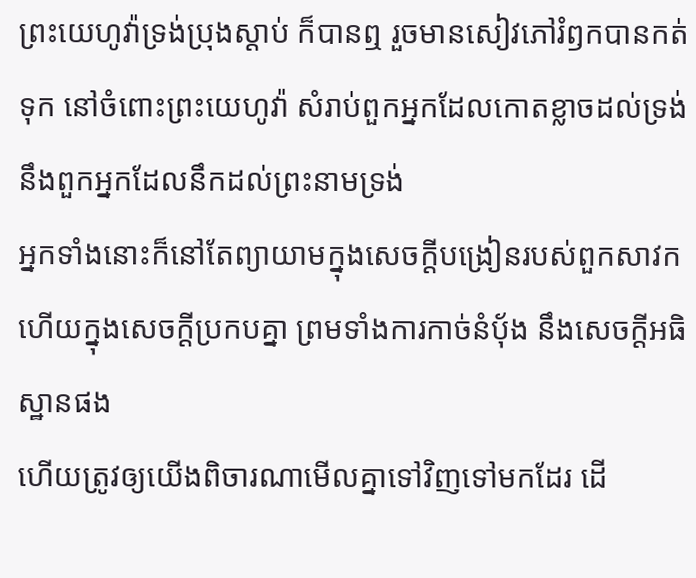ព្រះយេហូវ៉ាទ្រង់ប្រុងស្តាប់ ក៏បានឮ រួចមានសៀវភៅរំឭកបានកត់ទុក នៅចំពោះព្រះយេហូវ៉ា សំរាប់ពួកអ្នកដែលកោតខ្លាចដល់ទ្រង់ នឹងពួកអ្នកដែលនឹកដល់ព្រះនាមទ្រង់
អ្នកទាំងនោះក៏នៅតែព្យាយាមក្នុងសេចក្ដីបង្រៀនរបស់ពួកសាវក ហើយក្នុងសេចក្ដីប្រកបគ្នា ព្រមទាំងការកាច់នំបុ័ង នឹងសេចក្ដីអធិស្ឋានផង
ហើយត្រូវឲ្យយើងពិចារណាមើលគ្នាទៅវិញទៅមកដែរ ដើ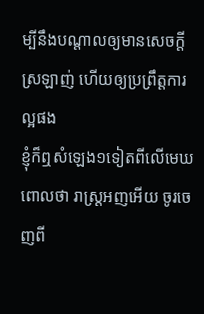ម្បីនឹងបណ្តាលឲ្យមានសេចក្ដីស្រឡាញ់ ហើយឲ្យប្រព្រឹត្តការល្អផង
ខ្ញុំក៏ឮសំឡេង១ទៀតពីលើមេឃ ពោលថា រាស្ត្រអញអើយ ចូរចេញពី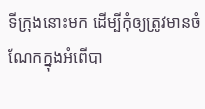ទីក្រុងនោះមក ដើម្បីកុំឲ្យត្រូវមានចំណែកក្នុងអំពើបា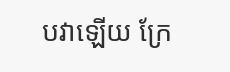បវាឡើយ ក្រែ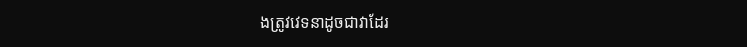ងត្រូវវេទនាដូចជាវាដែរ